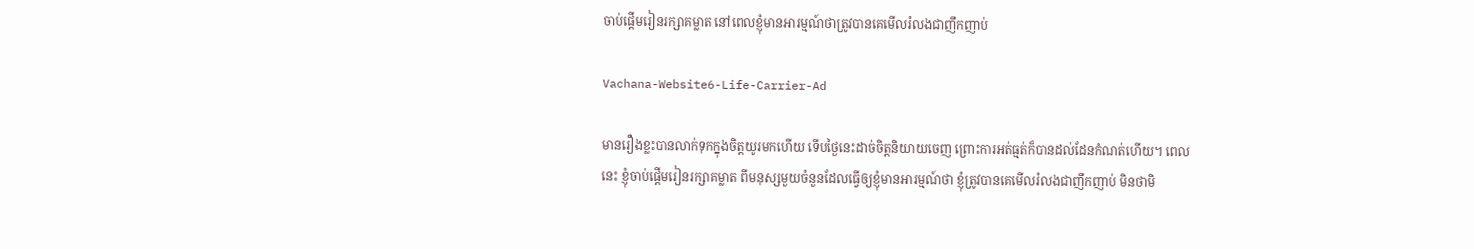ចាប់ផ្តើមរៀនរក្សាគម្លាត នៅពេលខ្ញុំមានអារម្មណ៍ថាត្រូវបានគេមើលរំលងជាញឹកញាប់

Vachana-Website6-Life-Carrier-Ad

មានរឿងខ្លះបានលាក់ទុកក្នុងចិត្តយូរមកហើយ ទើបថ្ងៃនេះដាច់ចិត្តនិយាយចេញ ព្រោះការអត់ធ្មត់ក៏បានដល់ដែនកំណត់ហើយ។ ពេលនេះ ខ្ញុំចាប់ផ្តើមរៀនរក្សាគម្លាត ពីមនុស្សមួយចំនួនដែលធ្វើឲ្យខ្ញុំមានអារម្មណ៍ថា ខ្ញុំត្រូវបានគេមើលរំលងជាញឹកញាប់ មិនថាមិ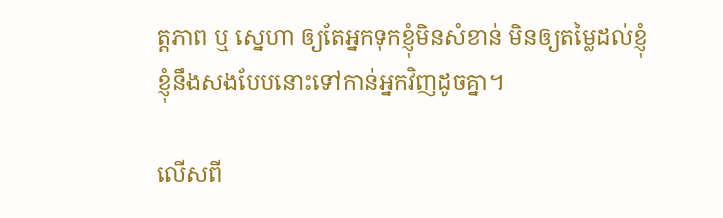ត្តភាព ឬ ស្នេហា ឲ្យតែអ្នកទុកខ្ញុំមិនសំខាន់ មិនឲ្យតម្លៃដល់ខ្ញុំ ខ្ញុំនឹងសងបែបនោះទៅកាន់អ្នកវិញដូចគ្នា។

លើសពី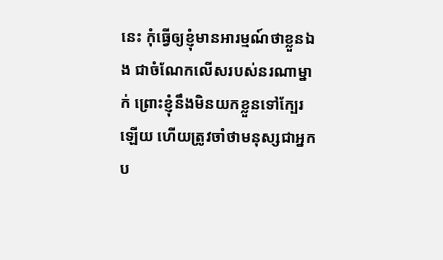នេះ កុំធ្វើឲ្យខ្ញុំមានអារម្មណ៍ថាខ្លួនឯង ជាចំណែកលើសរបស់នរណាម្នាក់ ព្រោះខ្ញុំនឹងមិនយកខ្លួនទៅក្បែរឡើយ ហើយត្រូវចាំថាមនុស្សជាអ្នកប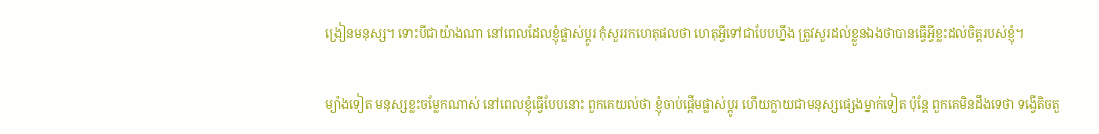ង្រៀនមនុស្ស។ ទោះបីជាយ៉ាងណា នៅពេលដែលខ្ញុំផ្លាស់ប្តូរ កុំសួររកហេតុផលថា ហេតុអ្វីទៅជាបែបហ្នឹង ត្រូវសួរដល់ខ្លួនឯងថាបានធ្វើអ្វីខ្លះដល់ចិត្តរបស់ខ្ញុំ។

ម្យ៉ាងទៀត មនុស្សខ្លះចម្លែកណាស់ នៅពេលខ្ញុំធ្វើបែបនោះ ពួកគេយល់ថា ខ្ញុំចាប់ផ្តើមផ្លាស់ប្តូរ ហើយក្លាយជាមនុស្សផ្សេងម្នាក់ទៀត ប៉ុន្តែ ពួកគេមិនដឹងទេថា ទង្វើតិចតួ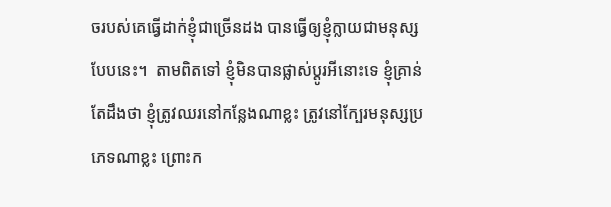ចរបស់គេធ្វើដាក់ខ្ញុំជាច្រើនដង បានធ្វើឲ្យខ្ញុំក្លាយជាមនុស្សបែបនេះ។  តាមពិតទៅ ខ្ញុំមិនបានផ្លាស់ប្តូរអីនោះទេ ខ្ញុំគ្រាន់តែដឹងថា ខ្ញុំត្រូវឈរនៅកន្លែងណាខ្លះ ត្រូវនៅក្បែរមនុស្សប្រភេទណាខ្លះ ព្រោះក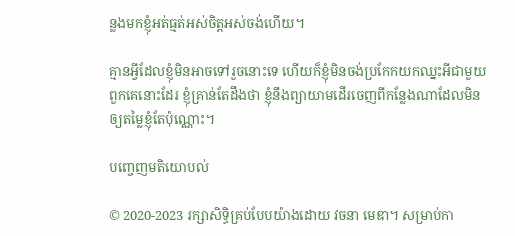ន្លងមកខ្ញុំអត់ធ្មត់អស់ចិត្តអស់ចង់ហើយ។

គ្មានអ្វីដែលខ្ញុំមិនអាចទៅរួចនោះទេ ហើយក៏ខ្ញុំមិនចង់ប្រកែកយកឈ្នះអីជាមួយពួកគេនោះដែរ ខ្ញុំគ្រាន់តែដឹងថា ខ្ញុំនឹងព្យាយាមដើរចេញពីកន្លែងណាដែលមិនឲ្យតម្លៃខ្ញុំតែប៉ុណ្ណោះ។

បញ្ចេញមតិយោបល់

© 2020-2023 រក្សាសិទ្ធិគ្រប់បែបយ៉ាងដោយ វចនា មេឌា។ សម្រាប់កា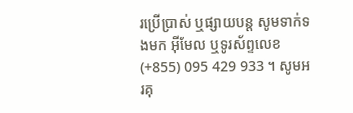រប្រើប្រាស់ ឬផ្សាយបន្ត សូមទាក់ទងមក អ៊ីមែល ឬទូរស័ព្ទលេខ (+855) 095 429 933 ។ សូមអរគុ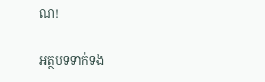ណ!

អត្ថបទទាក់ទង